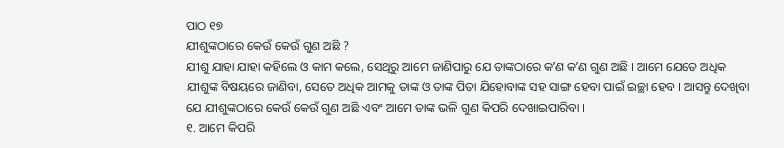ପାଠ ୧୭
ଯୀଶୁଙ୍କଠାରେ କେଉଁ କେଉଁ ଗୁଣ ଅଛି ?
ଯୀଶୁ ଯାହା ଯାହା କହିଲେ ଓ କାମ କଲେ, ସେଥିରୁ ଆମେ ଜାଣିପାରୁ ଯେ ତାଙ୍କଠାରେ କʼଣ କʼଣ ଗୁଣ ଅଛି । ଆମେ ଯେତେ ଅଧିକ ଯୀଶୁଙ୍କ ବିଷୟରେ ଜାଣିବା, ସେତେ ଅଧିକ ଆମକୁ ତାଙ୍କ ଓ ତାଙ୍କ ପିତା ଯିହୋବାଙ୍କ ସହ ସାଙ୍ଗ ହେବା ପାଇଁ ଇଚ୍ଛା ହେବ । ଆସନ୍ତୁ ଦେଖିବା ଯେ ଯୀଶୁଙ୍କଠାରେ କେଉଁ କେଉଁ ଗୁଣ ଅଛି ଏବଂ ଆମେ ତାଙ୍କ ଭଳି ଗୁଣ କିପରି ଦେଖାଇପାରିବା ।
୧. ଆମେ କିପରି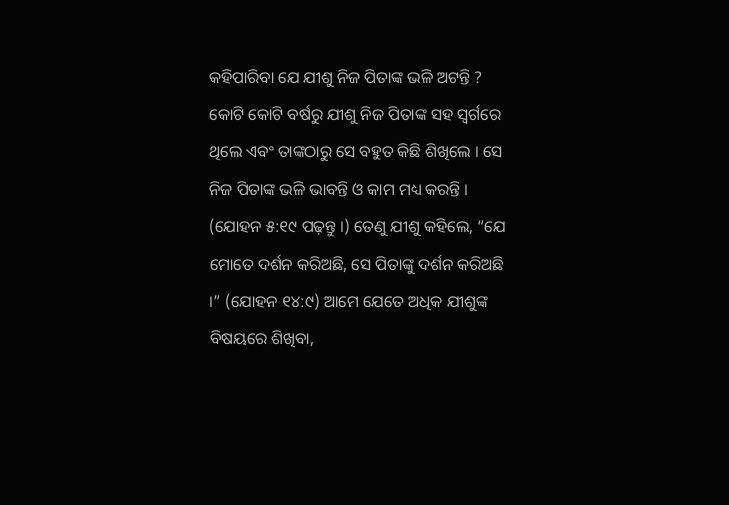କହିପାରିବା ଯେ ଯୀଶୁ ନିଜ ପିତାଙ୍କ ଭଳି ଅଟନ୍ତି ?
କୋଟି କୋଟି ବର୍ଷରୁ ଯୀଶୁ ନିଜ ପିତାଙ୍କ ସହ ସ୍ୱର୍ଗରେ ଥିଲେ ଏବଂ ତାଙ୍କଠାରୁ ସେ ବହୁତ କିଛି ଶିଖିଲେ । ସେ ନିଜ ପିତାଙ୍କ ଭଳି ଭାବନ୍ତି ଓ କାମ ମଧ୍ୟ କରନ୍ତି । (ଯୋହନ ୫:୧୯ ପଢ଼ନ୍ତୁ ।) ତେଣୁ ଯୀଶୁ କହିଲେ, “ଯେ ମୋତେ ଦର୍ଶନ କରିଅଛି, ସେ ପିତାଙ୍କୁ ଦର୍ଶନ କରିଅଛି ।” (ଯୋହନ ୧୪:୯) ଆମେ ଯେତେ ଅଧିକ ଯୀଶୁଙ୍କ ବିଷୟରେ ଶିଖିବା,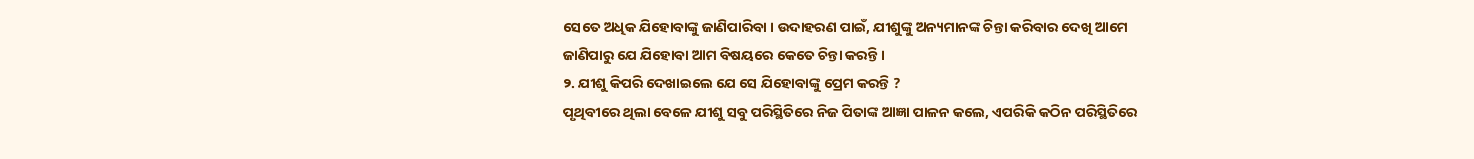ସେତେ ଅଧିକ ଯିହୋବାଙ୍କୁ ଜାଣିପାରିବା । ଉଦାହରଣ ପାଇଁ, ଯୀଶୁଙ୍କୁ ଅନ୍ୟମାନଙ୍କ ଚିନ୍ତା କରିବାର ଦେଖି ଆମେ ଜାଣିପାରୁ ଯେ ଯିହୋବା ଆମ ବିଷୟରେ କେତେ ଚିନ୍ତା କରନ୍ତି ।
୨. ଯୀଶୁ କିପରି ଦେଖାଇଲେ ଯେ ସେ ଯିହୋବାଙ୍କୁ ପ୍ରେମ କରନ୍ତି ?
ପୃଥିବୀରେ ଥିଲା ବେଳେ ଯୀଶୁ ସବୁ ପରିସ୍ଥିତିରେ ନିଜ ପିତାଙ୍କ ଆଜ୍ଞା ପାଳନ କଲେ, ଏପରିକି କଠିନ ପରିସ୍ଥିତିରେ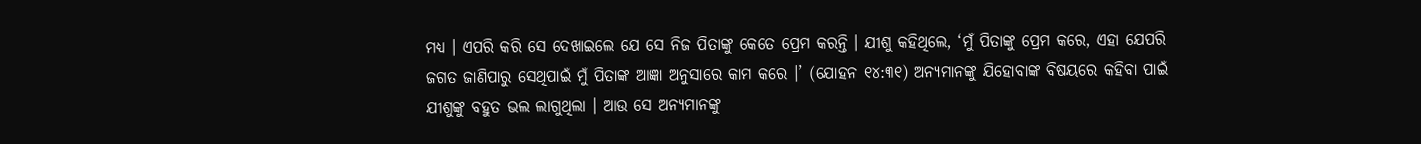ମଧ୍ୟ । ଏପରି କରି ସେ ଦେଖାଇଲେ ଯେ ସେ ନିଜ ପିତାଙ୍କୁ କେତେ ପ୍ରେମ କରନ୍ତି । ଯୀଶୁ କହିଥିଲେ, ‘ମୁଁ ପିତାଙ୍କୁ ପ୍ରେମ କରେ, ଏହା ଯେପରି ଜଗତ ଜାଣିପାରୁ ସେଥିପାଇଁ ମୁଁ ପିତାଙ୍କ ଆଜ୍ଞା ଅନୁସାରେ କାମ କରେ ।’ (ଯୋହନ ୧୪:୩୧) ଅନ୍ୟମାନଙ୍କୁ ଯିହୋବାଙ୍କ ବିଷୟରେ କହିବା ପାଇଁ ଯୀଶୁଙ୍କୁ ବହୁତ ଭଲ ଲାଗୁଥିଲା । ଆଉ ସେ ଅନ୍ୟମାନଙ୍କୁ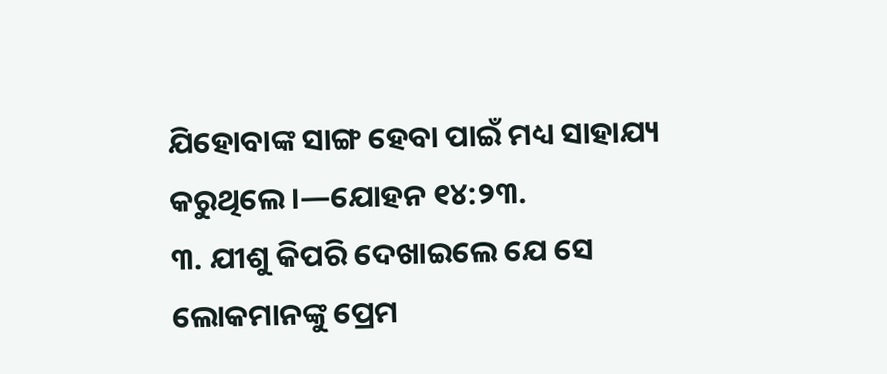ଯିହୋବାଙ୍କ ସାଙ୍ଗ ହେବା ପାଇଁ ମଧ୍ୟ ସାହାଯ୍ୟ କରୁଥିଲେ ।—ଯୋହନ ୧୪:୨୩.
୩. ଯୀଶୁ କିପରି ଦେଖାଇଲେ ଯେ ସେ ଲୋକମାନଙ୍କୁ ପ୍ରେମ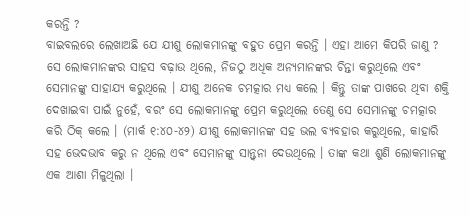କରନ୍ତି ?
ବାଇବଲରେ ଲେଖାଅଛି ଯେ ଯୀଶୁ ଲୋକମାନଙ୍କୁ ବହୁତ ପ୍ରେମ କରନ୍ତି । ଏହା ଆମେ କିପରି ଜାଣୁ ? ସେ ଲୋକମାନଙ୍କର ସାହସ ବଢ଼ାଉ ଥିଲେ, ନିଜଠୁ ଅଧିକ ଅନ୍ୟମାନଙ୍କର ଚିନ୍ତା କରୁଥିଲେ ଏବଂ ସେମାନଙ୍କୁ ସାହାଯ୍ୟ କରୁଥିଲେ । ଯୀଶୁ ଅନେକ ଚମତ୍କାର ମଧ୍ୟ କଲେ । କିନ୍ତୁ ତାଙ୍କ ପାଖରେ ଥିବା ଶକ୍ତି ଦେଖାଇବା ପାଇଁ ନୁହେଁ, ବରଂ ସେ ଲୋକମାନଙ୍କୁ ପ୍ରେମ କରୁଥିଲେ ତେଣୁ ସେ ସେମାନଙ୍କୁ ଚମତ୍କାର କରି ଠିକ୍ କଲେ । (ମାର୍କ ୧:୪୦-୪୨) ଯୀଶୁ ଲୋକମାନଙ୍କ ସହ ଭଲ ବ୍ୟବହାର କରୁଥିଲେ, କାହାରି ସହ ଭେଦଭାବ କରୁ ନ ଥିଲେ ଏବଂ ସେମାନଙ୍କୁ ସାନ୍ତ୍ୱନା ଦେଉଥିଲେ । ତାଙ୍କ କଥା ଶୁଣି ଲୋକମାନଙ୍କୁ ଏକ ଆଶା ମିଳୁଥିଲା ।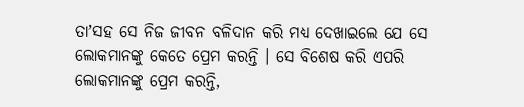ତାʼସହ ସେ ନିଜ ଜୀବନ ବଳିଦାନ କରି ମଧ୍ୟ ଦେଖାଇଲେ ଯେ ସେ ଲୋକମାନଙ୍କୁ କେତେ ପ୍ରେମ କରନ୍ତି । ସେ ବିଶେଷ କରି ଏପରି ଲୋକମାନଙ୍କୁ ପ୍ରେମ କରନ୍ତି,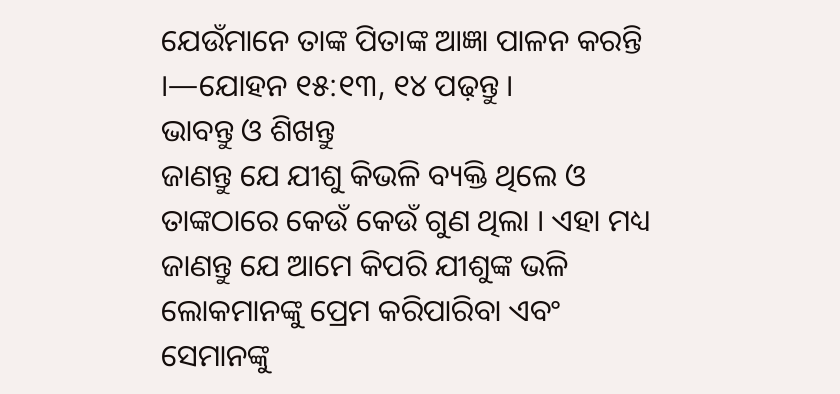ଯେଉଁମାନେ ତାଙ୍କ ପିତାଙ୍କ ଆଜ୍ଞା ପାଳନ କରନ୍ତି ।—ଯୋହନ ୧୫:୧୩, ୧୪ ପଢ଼ନ୍ତୁ ।
ଭାବନ୍ତୁ ଓ ଶିଖନ୍ତୁ
ଜାଣନ୍ତୁ ଯେ ଯୀଶୁ କିଭଳି ବ୍ୟକ୍ତି ଥିଲେ ଓ ତାଙ୍କଠାରେ କେଉଁ କେଉଁ ଗୁଣ ଥିଲା । ଏହା ମଧ୍ୟ ଜାଣନ୍ତୁ ଯେ ଆମେ କିପରି ଯୀଶୁଙ୍କ ଭଳି ଲୋକମାନଙ୍କୁ ପ୍ରେମ କରିପାରିବା ଏବଂ ସେମାନଙ୍କୁ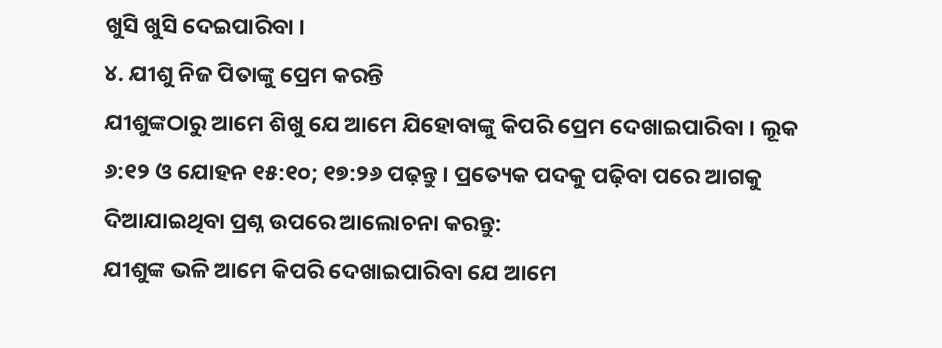ଖୁସି ଖୁସି ଦେଇପାରିବା ।
୪. ଯୀଶୁ ନିଜ ପିତାଙ୍କୁ ପ୍ରେମ କରନ୍ତି
ଯୀଶୁଙ୍କଠାରୁ ଆମେ ଶିଖୁ ଯେ ଆମେ ଯିହୋବାଙ୍କୁ କିପରି ପ୍ରେମ ଦେଖାଇପାରିବା । ଲୂକ ୬:୧୨ ଓ ଯୋହନ ୧୫:୧୦; ୧୭:୨୬ ପଢ଼ନ୍ତୁ । ପ୍ରତ୍ୟେକ ପଦକୁ ପଢ଼ିବା ପରେ ଆଗକୁ ଦିଆଯାଇଥିବା ପ୍ରଶ୍ନ ଉପରେ ଆଲୋଚନା କରନ୍ତୁ:
ଯୀଶୁଙ୍କ ଭଳି ଆମେ କିପରି ଦେଖାଇପାରିବା ଯେ ଆମେ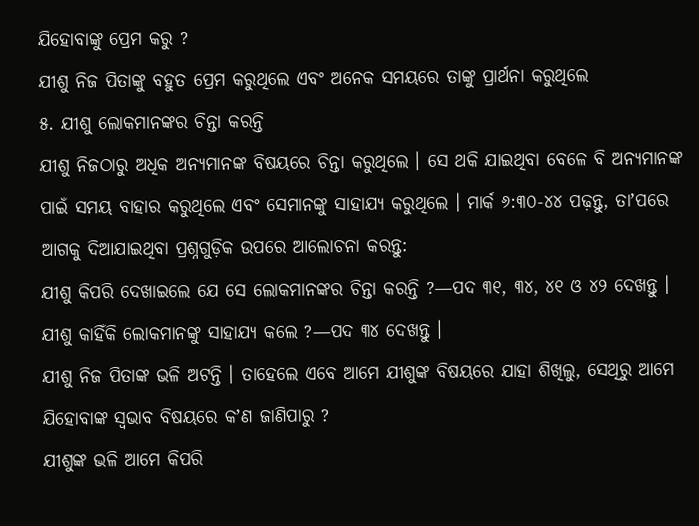ଯିହୋବାଙ୍କୁ ପ୍ରେମ କରୁ ?
ଯୀଶୁ ନିଜ ପିତାଙ୍କୁ ବହୁତ ପ୍ରେମ କରୁଥିଲେ ଏବଂ ଅନେକ ସମୟରେ ତାଙ୍କୁ ପ୍ରାର୍ଥନା କରୁଥିଲେ
୫. ଯୀଶୁ ଲୋକମାନଙ୍କର ଚିନ୍ତା କରନ୍ତି
ଯୀଶୁ ନିଜଠାରୁ ଅଧିକ ଅନ୍ୟମାନଙ୍କ ବିଷୟରେ ଚିନ୍ତା କରୁଥିଲେ । ସେ ଥକି ଯାଇଥିବା ବେଳେ ବି ଅନ୍ୟମାନଙ୍କ ପାଇଁ ସମୟ ବାହାର କରୁଥିଲେ ଏବଂ ସେମାନଙ୍କୁ ସାହାଯ୍ୟ କରୁଥିଲେ । ମାର୍କ ୬:୩୦-୪୪ ପଢ଼ନ୍ତୁ, ତାʼପରେ ଆଗକୁ ଦିଆଯାଇଥିବା ପ୍ରଶ୍ନଗୁଡ଼ିକ ଉପରେ ଆଲୋଚନା କରନ୍ତୁ:
ଯୀଶୁ କିପରି ଦେଖାଇଲେ ଯେ ସେ ଲୋକମାନଙ୍କର ଚିନ୍ତା କରନ୍ତି ?—ପଦ ୩୧, ୩୪, ୪୧ ଓ ୪୨ ଦେଖନ୍ତୁ ।
ଯୀଶୁ କାହିଁକି ଲୋକମାନଙ୍କୁ ସାହାଯ୍ୟ କଲେ ?—ପଦ ୩୪ ଦେଖନ୍ତୁ ।
ଯୀଶୁ ନିଜ ପିତାଙ୍କ ଭଳି ଅଟନ୍ତି । ତାହେଲେ ଏବେ ଆମେ ଯୀଶୁଙ୍କ ବିଷୟରେ ଯାହା ଶିଖିଲୁ, ସେଥିରୁ ଆମେ ଯିହୋବାଙ୍କ ସ୍ୱଭାବ ବିଷୟରେ କʼଣ ଜାଣିପାରୁ ?
ଯୀଶୁଙ୍କ ଭଳି ଆମେ କିପରି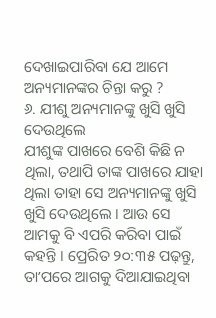ଦେଖାଇପାରିବା ଯେ ଆମେ ଅନ୍ୟମାନଙ୍କର ଚିନ୍ତା କରୁ ?
୬. ଯୀଶୁ ଅନ୍ୟମାନଙ୍କୁ ଖୁସି ଖୁସି ଦେଉଥିଲେ
ଯୀଶୁଙ୍କ ପାଖରେ ବେଶି କିଛି ନ ଥିଲା, ତଥାପି ତାଙ୍କ ପାଖରେ ଯାହା ଥିଲା ତାହା ସେ ଅନ୍ୟମାନଙ୍କୁ ଖୁସି ଖୁସି ଦେଉଥିଲେ । ଆଉ ସେ ଆମକୁ ବି ଏପରି କରିବା ପାଇଁ କହନ୍ତି । ପ୍ରେରିତ ୨୦:୩୫ ପଢ଼ନ୍ତୁ, ତାʼପରେ ଆଗକୁ ଦିଆଯାଇଥିବା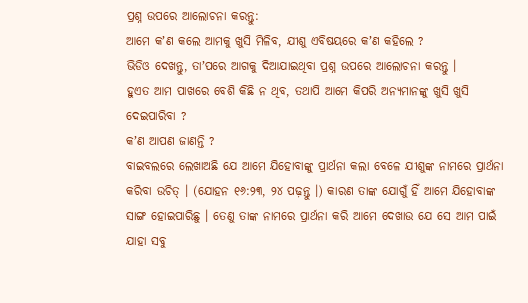ପ୍ରଶ୍ନ ଉପରେ ଆଲୋଚନା କରନ୍ତୁ:
ଆମେ କʼଣ କଲେ ଆମକୁ ଖୁସି ମିଳିବ, ଯୀଶୁ ଏବିଷୟରେ କʼଣ କହିଲେ ?
ଭିଡିଓ ଦେଖନ୍ତୁ, ତାʼପରେ ଆଗକୁ ଦିଆଯାଇଥିବା ପ୍ରଶ୍ନ ଉପରେ ଆଲୋଚନା କରନ୍ତୁ ।
ହୁଏତ ଆମ ପାଖରେ ବେଶି କିଛି ନ ଥିବ, ତଥାପି ଆମେ କିପରି ଅନ୍ୟମାନଙ୍କୁ ଖୁସି ଖୁସି ଦେଇପାରିବା ?
କʼଣ ଆପଣ ଜାଣନ୍ତି ?
ବାଇବଲରେ ଲେଖାଅଛି ଯେ ଆମେ ଯିହୋବାଙ୍କୁ ପ୍ରାର୍ଥନା କଲା ବେଳେ ଯୀଶୁଙ୍କ ନାମରେ ପ୍ରାର୍ଥନା କରିବା ଉଚିତ୍ । (ଯୋହନ ୧୬:୨୩, ୨୪ ପଢ଼ନ୍ତୁ ।) କାରଣ ତାଙ୍କ ଯୋଗୁଁ ହିଁ ଆମେ ଯିହୋବାଙ୍କ ସାଙ୍ଗ ହୋଇପାରିଛୁ । ତେଣୁ ତାଙ୍କ ନାମରେ ପ୍ରାର୍ଥନା କରି ଆମେ ଦେଖାଉ ଯେ ସେ ଆମ ପାଇଁ ଯାହା ସବୁ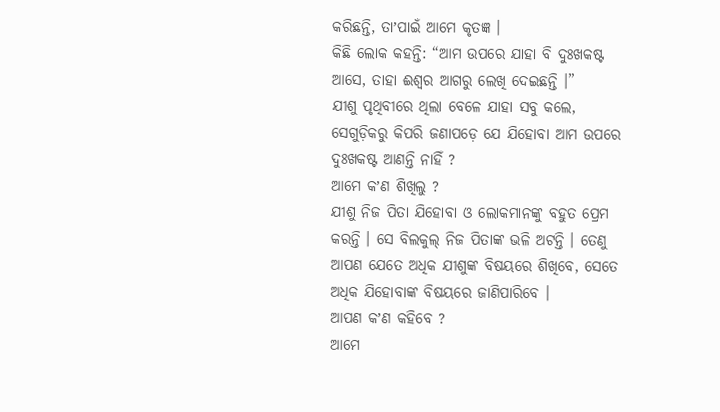କରିଛନ୍ତି, ତାʼପାଇଁ ଆମେ କୃତଜ୍ଞ ।
କିଛି ଲୋକ କହନ୍ତି: “ଆମ ଉପରେ ଯାହା ବି ଦୁଃଖକଷ୍ଟ ଆସେ, ତାହା ଈଶ୍ୱର ଆଗରୁ ଲେଖି ଦେଇଛନ୍ତି ।”
ଯୀଶୁ ପୃଥିବୀରେ ଥିଲା ବେଳେ ଯାହା ସବୁ କଲେ, ସେଗୁଡ଼ିକରୁ କିପରି ଜଣାପଡ଼େ ଯେ ଯିହୋବା ଆମ ଉପରେ ଦୁଃଖକଷ୍ଟ ଆଣନ୍ତି ନାହିଁ ?
ଆମେ କʼଣ ଶିଖିଲୁ ?
ଯୀଶୁ ନିଜ ପିତା ଯିହୋବା ଓ ଲୋକମାନଙ୍କୁ ବହୁତ ପ୍ରେମ କରନ୍ତି । ସେ ବିଲକୁଲ୍ ନିଜ ପିତାଙ୍କ ଭଳି ଅଟନ୍ତି । ତେଣୁ ଆପଣ ଯେତେ ଅଧିକ ଯୀଶୁଙ୍କ ବିଷୟରେ ଶିଖିବେ, ସେତେ ଅଧିକ ଯିହୋବାଙ୍କ ବିଷୟରେ ଜାଣିପାରିବେ ।
ଆପଣ କʼଣ କହିବେ ?
ଆମେ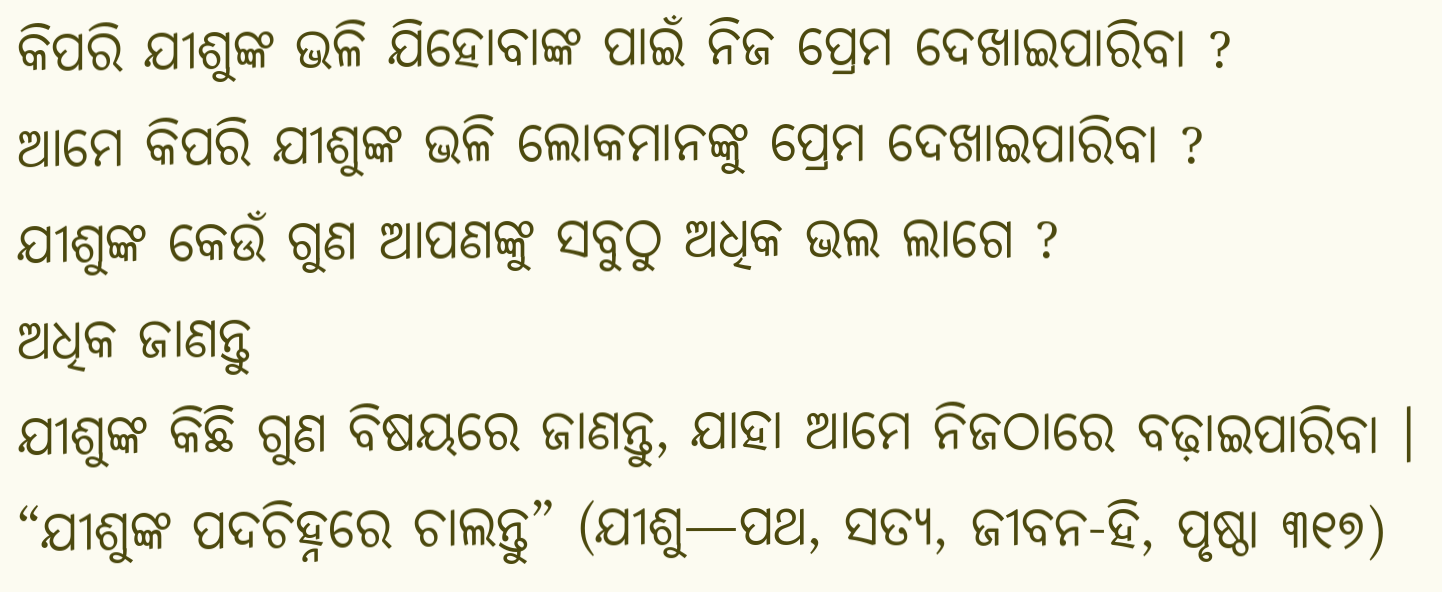କିପରି ଯୀଶୁଙ୍କ ଭଳି ଯିହୋବାଙ୍କ ପାଇଁ ନିଜ ପ୍ରେମ ଦେଖାଇପାରିବା ?
ଆମେ କିପରି ଯୀଶୁଙ୍କ ଭଳି ଲୋକମାନଙ୍କୁ ପ୍ରେମ ଦେଖାଇପାରିବା ?
ଯୀଶୁଙ୍କ କେଉଁ ଗୁଣ ଆପଣଙ୍କୁ ସବୁଠୁ ଅଧିକ ଭଲ ଲାଗେ ?
ଅଧିକ ଜାଣନ୍ତୁ
ଯୀଶୁଙ୍କ କିଛି ଗୁଣ ବିଷୟରେ ଜାଣନ୍ତୁ, ଯାହା ଆମେ ନିଜଠାରେ ବଢ଼ାଇପାରିବା ।
“ଯୀଶୁଙ୍କ ପଦଚିହ୍ନରେ ଚାଲନ୍ତୁ” (ଯୀଶୁ—ପଥ, ସତ୍ୟ, ଜୀବନ-ହି, ପୃଷ୍ଠା ୩୧୭)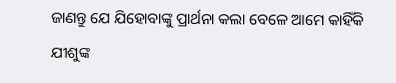ଜାଣନ୍ତୁ ଯେ ଯିହୋବାଙ୍କୁ ପ୍ରାର୍ଥନା କଲା ବେଳେ ଆମେ କାହିଁକି ଯୀଶୁଙ୍କ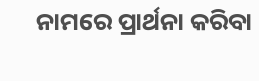ନାମରେ ପ୍ରାର୍ଥନା କରିବା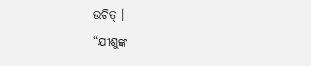ଉଚିତ୍ ।
“ଯୀଶୁଙ୍କ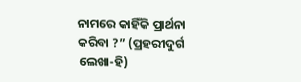ନାମରେ କାହିଁକି ପ୍ରାର୍ଥନା କରିବା ?” (ପ୍ରହରୀଦୁର୍ଗ ଲେଖା-ହି)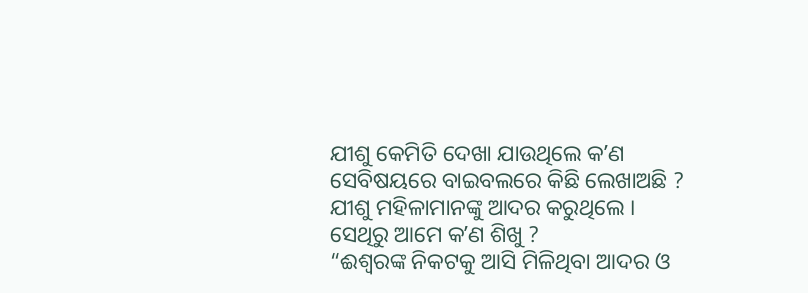ଯୀଶୁ କେମିତି ଦେଖା ଯାଉଥିଲେ କʼଣ ସେବିଷୟରେ ବାଇବଲରେ କିଛି ଲେଖାଅଛି ?
ଯୀଶୁ ମହିଳାମାନଙ୍କୁ ଆଦର କରୁଥିଲେ । ସେଥିରୁ ଆମେ କʼଣ ଶିଖୁ ?
“ଈଶ୍ୱରଙ୍କ ନିକଟକୁ ଆସି ମିଳିଥିବା ଆଦର ଓ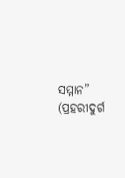ସମ୍ମାନ” (ପ୍ରହରୀଦୁର୍ଗ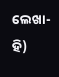ଲେଖା-ହି)